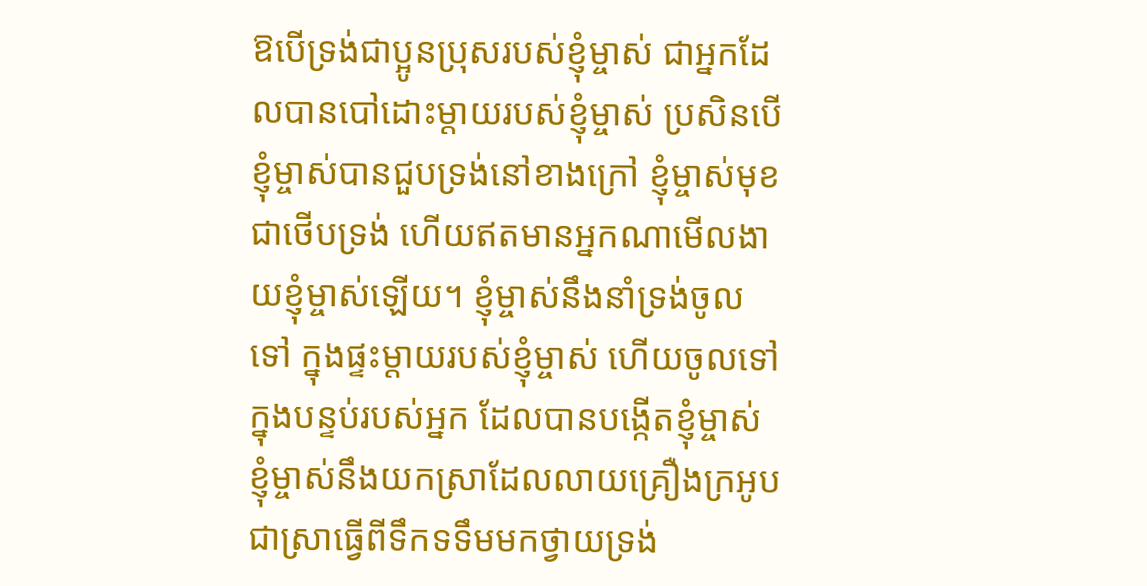ឱបើទ្រង់ជាប្អូនប្រុសរបស់ខ្ញុំម្ចាស់ ជាអ្នកដែលបានបៅដោះម្តាយរបស់ខ្ញុំម្ចាស់ ប្រសិនបើខ្ញុំម្ចាស់បានជួបទ្រង់នៅខាងក្រៅ ខ្ញុំម្ចាស់មុខជាថើបទ្រង់ ហើយឥតមានអ្នកណាមើលងាយខ្ញុំម្ចាស់ឡើយ។ ខ្ញុំម្ចាស់នឹងនាំទ្រង់ចូលទៅ ក្នុងផ្ទះម្តាយរបស់ខ្ញុំម្ចាស់ ហើយចូលទៅក្នុងបន្ទប់របស់អ្នក ដែលបានបង្កើតខ្ញុំម្ចាស់ ខ្ញុំម្ចាស់នឹងយកស្រាដែលលាយគ្រឿងក្រអូប ជាស្រាធ្វើពីទឹកទទឹមមកថ្វាយទ្រង់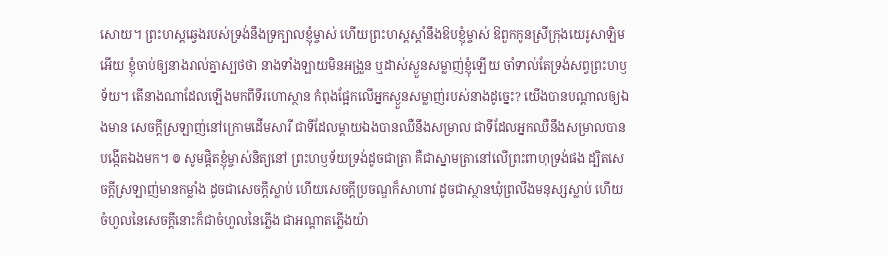សោយ។ ព្រះហស្តឆ្វេងរបស់ទ្រង់នឹងទ្រក្បាលខ្ញុំម្ចាស់ ហើយព្រះហស្តស្តាំនឹងឱបខ្ញុំម្ចាស់ ឱពួកកូនស្រីក្រុងយេរូសាឡិមអើយ ខ្ញុំចាប់ឲ្យនាងរាល់គ្នាស្បថថា នាងទាំងឡាយមិនអង្រួន ឬដាស់ស្ងួនសម្លាញ់ខ្ញុំឡើយ ចាំទាល់តែទ្រង់សព្វព្រះហឫទ័យ។ តើនាងណាដែលឡើងមកពីទីរហោស្ថាន កំពុងផ្អែកលើអ្នកស្ងួនសម្លាញ់របស់នាងដូច្នេះ? យើងបានបណ្ដាលឲ្យឯងមាន សេចក្ដីស្រឡាញ់នៅក្រោមដើមសារី ជាទីដែលម្តាយឯងបានឈឺនឹងសម្រាល ជាទីដែលអ្នកឈឺនឹងសម្រាលបានបង្កើតឯងមក។ ៙ សូមផ្ដិតខ្ញុំម្ចាស់និត្យនៅ ព្រះហឫទ័យទ្រង់ដូចជាត្រា គឺជាស្នាមត្រានៅលើព្រះពាហុទ្រង់ផង ដ្បិតសេចក្ដីស្រឡាញ់មានកម្លាំង ដូចជាសេចក្ដីស្លាប់ ហើយសេចក្ដីប្រចណ្ឌក៏សាហាវ ដូចជាស្ថានឃុំព្រលឹងមនុស្សស្លាប់ ហើយចំហួលនៃសេចក្ដីនោះក៏ជាចំហួលនៃភ្លើង ជាអណ្ដាតភ្លើងយ៉ា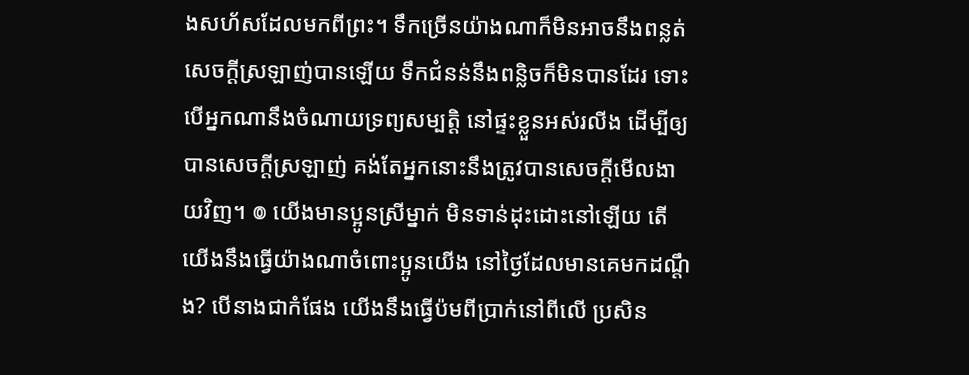ងសហ័សដែលមកពីព្រះ។ ទឹកច្រើនយ៉ាងណាក៏មិនអាចនឹងពន្លត់ សេចក្ដីស្រឡាញ់បានឡើយ ទឹកជំនន់នឹងពន្លិចក៏មិនបានដែរ ទោះបើអ្នកណានឹងចំណាយទ្រព្យសម្បត្តិ នៅផ្ទះខ្លួនអស់រលីង ដើម្បីឲ្យបានសេចក្ដីស្រឡាញ់ គង់តែអ្នកនោះនឹងត្រូវបានសេចក្ដីមើលងាយវិញ។ ៙ យើងមានប្អូនស្រីម្នាក់ មិនទាន់ដុះដោះនៅឡើយ តើយើងនឹងធ្វើយ៉ាងណាចំពោះប្អូនយើង នៅថ្ងៃដែលមានគេមកដណ្តឹង? បើនាងជាកំផែង យើងនឹងធ្វើប៉មពីប្រាក់នៅពីលើ ប្រសិន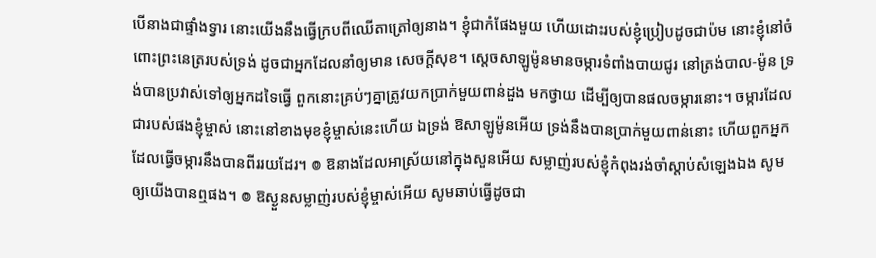បើនាងជាផ្ទាំងទ្វារ នោះយើងនឹងធ្វើក្របពីឈើតាត្រៅឲ្យនាង។ ខ្ញុំជាកំផែងមួយ ហើយដោះរបស់ខ្ញុំប្រៀបដូចជាប៉ម នោះខ្ញុំនៅចំពោះព្រះនេត្ររបស់ទ្រង់ ដូចជាអ្នកដែលនាំឲ្យមាន សេចក្ដីសុខ។ ស្តេចសាឡូម៉ូនមានចម្ការទំពាំងបាយជូរ នៅត្រង់បាល-ម៉ូន ទ្រង់បានប្រវាស់ទៅឲ្យអ្នកដទៃធ្វើ ពួកនោះគ្រប់ៗគ្នាត្រូវយកប្រាក់មួយពាន់ដួង មកថ្វាយ ដើម្បីឲ្យបានផលចម្ការនោះ។ ចម្ការដែលជារបស់ផងខ្ញុំម្ចាស់ នោះនៅខាងមុខខ្ញុំម្ចាស់នេះហើយ ឯទ្រង់ ឱសាឡូម៉ូនអើយ ទ្រង់នឹងបានប្រាក់មួយពាន់នោះ ហើយពួកអ្នកដែលធ្វើចម្ការនឹងបានពីររយដែរ។ ៙ ឱនាងដែលអាស្រ័យនៅក្នុងសួនអើយ សម្លាញ់របស់ខ្ញុំកំពុងរង់ចាំស្តាប់សំឡេងឯង សូមឲ្យយើងបានឮផង។ ៙ ឱស្ងួនសម្លាញ់របស់ខ្ញុំម្ចាស់អើយ សូមឆាប់ធ្វើដូចជា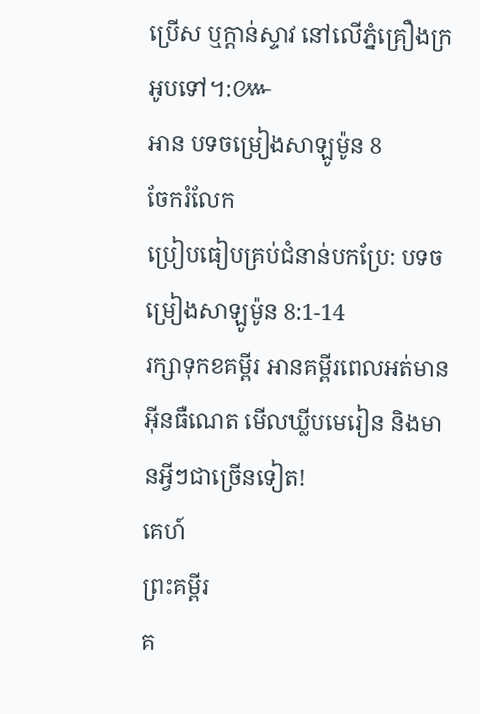ប្រើស ឬក្តាន់ស្ទាវ នៅលើភ្នំគ្រឿងក្រអូបទៅ។:៚
អាន បទចម្រៀងសាឡូម៉ូន 8
ចែករំលែក
ប្រៀបធៀបគ្រប់ជំនាន់បកប្រែ: បទចម្រៀងសាឡូម៉ូន 8:1-14
រក្សាទុកខគម្ពីរ អានគម្ពីរពេលអត់មានអ៊ីនធឺណេត មើលឃ្លីបមេរៀន និងមានអ្វីៗជាច្រើនទៀត!
គេហ៍
ព្រះគម្ពីរ
គ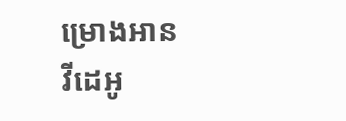ម្រោងអាន
វីដេអូ